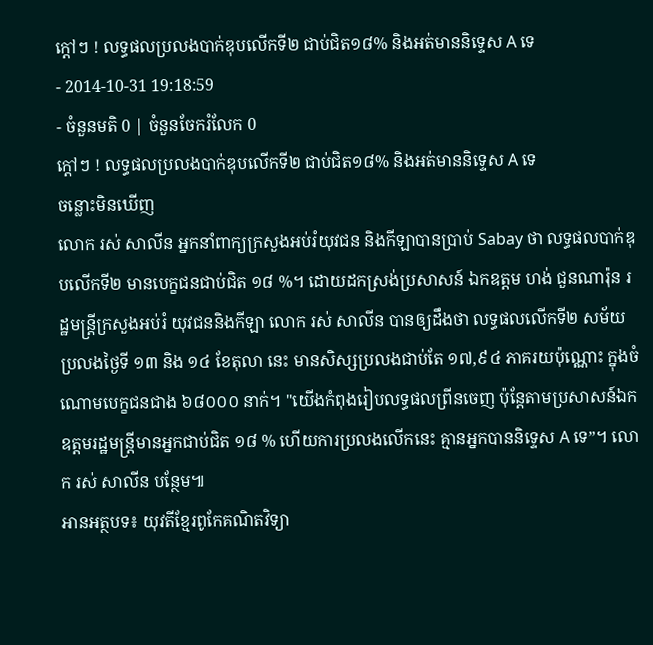ក្តៅៗ ! លទ្ធផលប្រលងបាក់ឌុបលើកទី២ ជាប់ជិត១៨% និងអត់មាននិទ្ទេស A ទេ
- 2014-10-31 19:18:59
- ចំនួនមតិ 0 | ចំនួនចែករំលែក 0
ក្តៅៗ ! លទ្ធផលប្រលងបាក់ឌុបលើកទី២ ជាប់ជិត១៨% និងអត់មាននិទ្ទេស A ទេ
ចន្លោះមិនឃើញ
លោក រស់ សាលីន អ្នកនាំពាក្យក្រសួងអប់រំយុវជន និងកីឡាបានប្រាប់ Sabay ថា លទ្ធផលបាក់ឌុបលើកទី២ មានបេក្ខជនជាប់ជិត ១៨ %។ ដោយដកស្រង់ប្រសាសន៍ ឯកឧត្តម ហង់ ជួនណារ៉ុន រដ្ឋមន្ត្រីក្រសួងអប់រំ យុវជននិងកីឡា លោក រស់ សាលីន បានឲ្យដឹងថា លទ្ធផលលើកទី២ សម័យប្រលងថ្ងៃទី ១៣ និង ១៤ ខែតុលា នេះ មានសិស្សប្រលងជាប់តែ ១៧,៩៤ ភាគរយប៉ុណ្ណោះ ក្នុងចំណោមបេក្ខជនជាង ៦៨០០០ នាក់។ "យើងកំពុងរៀបលទ្ធផលព្រីនចេញ ប៉ុន្តែតាមប្រសាសន៍ឯកឧត្តមរដ្ឋមន្រ្តីមានអ្នកជាប់ជិត ១៨ % ហើយការប្រលងលើកនេះ គ្មានអ្នកបាននិទ្ទេស A ទេ”។ លោក រស់ សាលីន បន្ថែម៕
អានអត្ថបទ៖ យុវតីខ្មែរពូកែគណិតវិទ្យា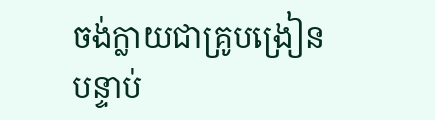ចង់ក្លាយជាគ្រូបង្រៀន បន្ទាប់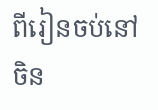ពីរៀនចប់នៅចិន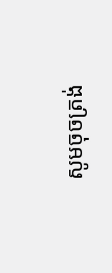សូមចុចត្រង់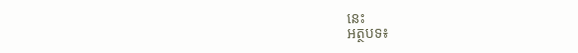នេះ
អត្ថបទ៖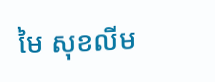មៃ សុខលីម